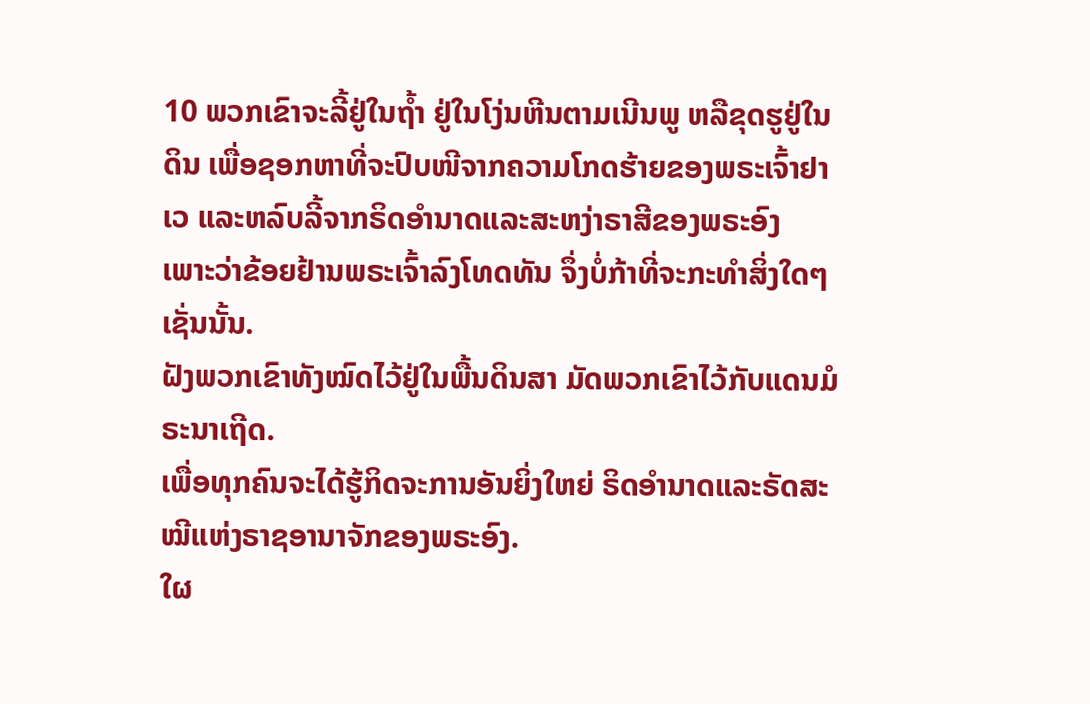10 ພວກເຂົາຈະລີ້ຢູ່ໃນຖໍ້າ ຢູ່ໃນໂງ່ນຫີນຕາມເນີນພູ ຫລືຂຸດຮູຢູ່ໃນດິນ ເພື່ອຊອກຫາທີ່ຈະປົບໜີຈາກຄວາມໂກດຮ້າຍຂອງພຣະເຈົ້າຢາເວ ແລະຫລົບລີ້ຈາກຣິດອຳນາດແລະສະຫງ່າຣາສີຂອງພຣະອົງ
ເພາະວ່າຂ້ອຍຢ້ານພຣະເຈົ້າລົງໂທດທັນ ຈຶ່ງບໍ່ກ້າທີ່ຈະກະທຳສິ່ງໃດໆເຊັ່ນນັ້ນ.
ຝັງພວກເຂົາທັງໝົດໄວ້ຢູ່ໃນພື້ນດິນສາ ມັດພວກເຂົາໄວ້ກັບແດນມໍຣະນາເຖີດ.
ເພື່ອທຸກຄົນຈະໄດ້ຮູ້ກິດຈະການອັນຍິ່ງໃຫຍ່ ຣິດອຳນາດແລະຣັດສະໝີແຫ່ງຣາຊອານາຈັກຂອງພຣະອົງ.
ໃຜ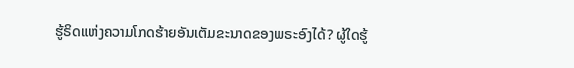ຮູ້ຣິດແຫ່ງຄວາມໂກດຮ້າຍອັນເຕັມຂະນາດຂອງພຣະອົງໄດ້? ຜູ້ໃດຮູ້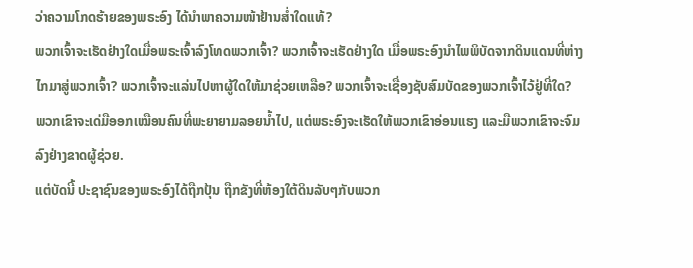ວ່າຄວາມໂກດຮ້າຍຂອງພຣະອົງ ໄດ້ນຳພາຄວາມໜ້າຢ້ານສໍ່າໃດແທ້?
ພວກເຈົ້າຈະເຮັດຢ່າງໃດເມື່ອພຣະເຈົ້າລົງໂທດພວກເຈົ້າ? ພວກເຈົ້າຈະເຮັດຢ່າງໃດ ເມື່ອພຣະອົງນຳໄພພິບັດຈາກດິນແດນທີ່ຫ່າງໄກມາສູ່ພວກເຈົ້າ? ພວກເຈົ້າຈະແລ່ນໄປຫາຜູ້ໃດໃຫ້ມາຊ່ວຍເຫລືອ? ພວກເຈົ້າຈະເຊື່ອງຊັບສົມບັດຂອງພວກເຈົ້າໄວ້ຢູ່ທີ່ໃດ?
ພວກເຂົາຈະເດ່ມືອອກເໝືອນຄົນທີ່ພະຍາຍາມລອຍນໍ້າໄປ, ແຕ່ພຣະອົງຈະເຮັດໃຫ້ພວກເຂົາອ່ອນແຮງ ແລະມືພວກເຂົາຈະຈົມລົງຢ່າງຂາດຜູ້ຊ່ວຍ.
ແຕ່ບັດນີ້ ປະຊາຊົນຂອງພຣະອົງໄດ້ຖືກປຸ້ນ ຖືກຂັງທີ່ຫ້ອງໃຕ້ດິນລັບໆກັບພວກ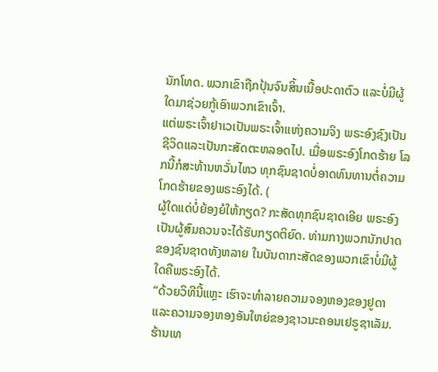ນັກໂທດ. ພວກເຂົາຖືກປຸ້ນຈົນສິ້ນເນື້ອປະດາຕົວ ແລະບໍ່ມີຜູ້ໃດມາຊ່ວຍກູ້ເອົາພວກເຂົາເຈົ້າ.
ແຕ່ພຣະເຈົ້າຢາເວເປັນພຣະເຈົ້າແຫ່ງຄວາມຈິງ ພຣະອົງຊົງເປັນຊີວິດແລະເປັນກະສັດຕະຫລອດໄປ. ເມື່ອພຣະອົງໂກດຮ້າຍ ໂລກນີ້ກໍສະທ້ານຫວັ່ນໄຫວ ທຸກຊົນຊາດບໍ່ອາດທົນທານຕໍ່ຄວາມໂກດຮ້າຍຂອງພຣະອົງໄດ້. (
ຜູ້ໃດແດ່ບໍ່ຍ້ອງຍໍໃຫ້ກຽດ? ກະສັດທຸກຊົນຊາດເອີຍ ພຣະອົງເປັນຜູ້ສົມຄວນຈະໄດ້ຮັບກຽດຕິຍົດ. ທ່າມກາງພວກນັກປາດຂອງຊົນຊາດທັງຫລາຍ ໃນບັນດາກະສັດຂອງພວກເຂົາບໍ່ມີຜູ້ໃດຄືພຣະອົງໄດ້.
“ດ້ວຍວິທີນີ້ແຫຼະ ເຮົາຈະທຳລາຍຄວາມຈອງຫອງຂອງຢູດາ ແລະຄວາມຈອງຫອງອັນໃຫຍ່ຂອງຊາວນະຄອນເຢຣູຊາເລັມ.
ຮ້ານເທ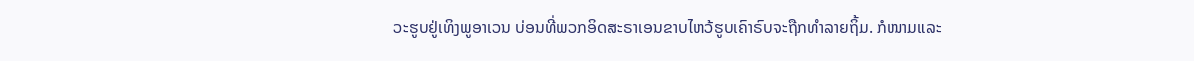ວະຮູບຢູ່ເທິງພູອາເວນ ບ່ອນທີ່ພວກອິດສະຣາເອນຂາບໄຫວ້ຮູບເຄົາຣົບຈະຖືກທຳລາຍຖິ້ມ. ກໍໜາມແລະ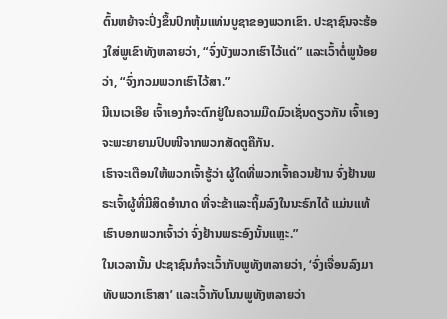ຕົ້ນຫຍ້າຈະປົ່ງຂຶ້ນປົກຫຸ້ມແທ່ນບູຊາຂອງພວກເຂົາ. ປະຊາຊົນຈະຮ້ອງໃສ່ພູເຂົາທັງຫລາຍວ່າ, “ຈົ່ງບັງພວກເຮົາໄວ້ແດ່” ແລະເວົ້າຕໍ່ພູນ້ອຍວ່າ, “ຈົ່ງກວມພວກເຮົາໄວ້ສາ.”
ນີເນເວເອີຍ ເຈົ້າເອງກໍຈະຕົກຢູ່ໃນຄວາມມືດມົວເຊັ່ນດຽວກັນ ເຈົ້າເອງຈະພະຍາຍາມປົບໜີຈາກພວກສັດຕູຄືກັນ.
ເຮົາຈະເຕືອນໃຫ້ພວກເຈົ້າຮູ້ວ່າ ຜູ້ໃດທີ່ພວກເຈົ້າຄວນຢ້ານ ຈົ່ງຢ້ານພຣະເຈົ້າຜູ້ທີ່ມີສິດອຳນາດ ທີ່ຈະຂ້າແລະຖິ້ມລົງໃນນະຣົກໄດ້ ແມ່ນແທ້ເຮົາບອກພວກເຈົ້າວ່າ ຈົ່ງຢ້ານພຣະອົງນັ້ນແຫຼະ.”
ໃນເວລານັ້ນ ປະຊາຊົນກໍຈະເວົ້າກັບພູທັງຫລາຍວ່າ, ‘ຈົ່ງເຈື່ອນລົງມາທັບພວກເຮົາສາ’ ແລະເວົ້າກັບໂນນພູທັງຫລາຍວ່າ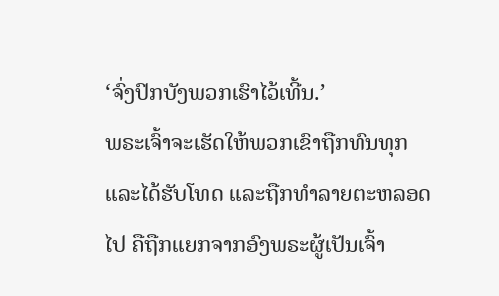‘ຈົ່ງປົກບັງພວກເຮົາໄວ້ເທີ້ນ.’
ພຣະເຈົ້າຈະເຮັດໃຫ້ພວກເຂົາຖືກທົນທຸກແລະໄດ້ຮັບໂທດ ແລະຖືກທຳລາຍຕະຫລອດໄປ ຄືຖືກແຍກຈາກອົງພຣະຜູ້ເປັນເຈົ້າ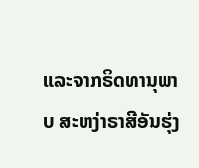ແລະຈາກຣິດທານຸພາບ ສະຫງ່າຣາສີອັນຮຸ່ງ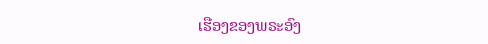ເຮືອງຂອງພຣະອົງ